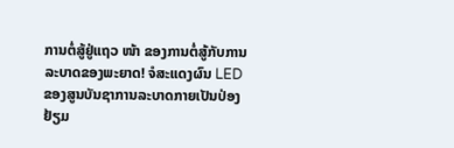ການຕໍ່ສູ້ຢູ່ແຖວ ໜ້າ ຂອງການຕໍ່ສູ້ກັບການລະບາດຂອງພະຍາດ! ຈໍສະແດງຜົນ LED ຂອງສູນບັນຊາການລະບາດກາຍເປັນປ່ອງຢ້ຽມ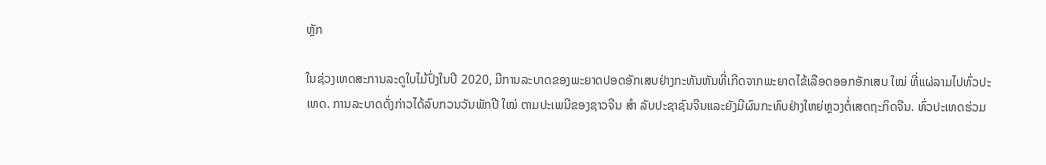ຫຼັກ

ໃນຊ່ວງເທດສະການລະດູໃບໄມ້ປົ່ງໃນປີ 2020, ມີການລະບາດຂອງພະຍາດປອດອັກເສບຢ່າງກະທັນຫັນທີ່ເກີດຈາກພະຍາດໄຂ້ເລືອດອອກອັກເສບ ໃໝ່ ທີ່ແຜ່ລາມໄປທົ່ວປະເທດ. ການລະບາດດັ່ງກ່າວໄດ້ລົບກວນວັນພັກປີ ໃໝ່ ຕາມປະເພນີຂອງຊາວຈີນ ສຳ ລັບປະຊາຊົນຈີນແລະຍັງມີຜົນກະທົບຢ່າງໃຫຍ່ຫຼວງຕໍ່ເສດຖະກິດຈີນ. ທົ່ວປະເທດຮ່ວມ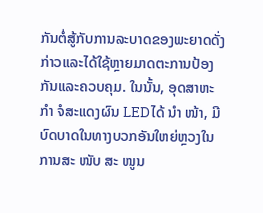ກັນຕໍ່ສູ້ກັບການລະບາດຂອງພະຍາດດັ່ງກ່າວແລະໄດ້ໃຊ້ຫຼາຍມາດຕະການປ້ອງກັນແລະຄວບຄຸມ. ໃນນັ້ນ, ອຸດສາຫະ ກຳ ຈໍສະແດງຜົນ LEDໄດ້ ນຳ ໜ້າ, ມີບົດບາດໃນທາງບວກອັນໃຫຍ່ຫຼວງໃນການສະ ໜັບ ສະ ໜູນ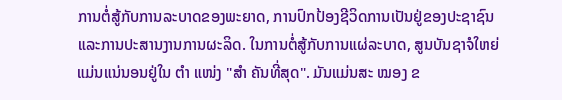ການຕໍ່ສູ້ກັບການລະບາດຂອງພະຍາດ, ການປົກປ້ອງຊີວິດການເປັນຢູ່ຂອງປະຊາຊົນແລະການປະສານງານການຜະລິດ. ໃນການຕໍ່ສູ້ກັບການແຜ່ລະບາດ, ສູນບັນຊາຈໍໃຫຍ່ແມ່ນແນ່ນອນຢູ່ໃນ ຕຳ ແໜ່ງ "ສຳ ຄັນທີ່ສຸດ". ມັນແມ່ນສະ ໝອງ ຂ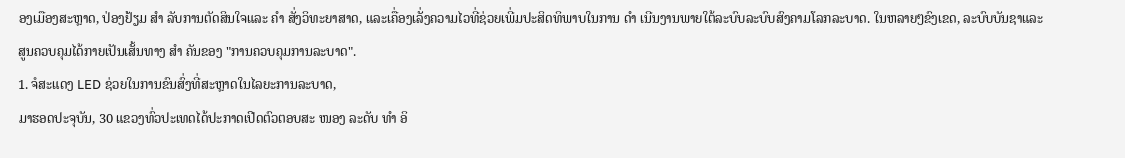ອງເມືອງສະຫຼາດ, ປ່ອງຢ້ຽມ ສຳ ລັບການຕັດສິນໃຈແລະ ຄຳ ສັ່ງວິທະຍາສາດ, ແລະເຄື່ອງເລັ່ງຄວາມໄວທີ່ຊ່ວຍເພີ່ມປະສິດທິພາບໃນການ ດຳ ເນີນງານພາຍໃຕ້ລະບົບລະບົບສົງຄາມໂລກລະບາດ. ໃນຫລາຍໆຂົງເຂດ, ລະບົບບັນຊາແລະສູນຄວບຄຸມໄດ້ກາຍເປັນເສັ້ນທາງ ສຳ ຄັນຂອງ "ການຄວບຄຸມການລະບາດ".
1. ຈໍສະແດງ LED ຊ່ວຍໃນການຂົນສົ່ງທີ່ສະຫຼາດໃນໄລຍະການລະບາດ,
ມາຮອດປະຈຸບັນ, 30 ແຂວງທົ່ວປະເທດໄດ້ປະກາດເປີດຕົວຕອບສະ ໜອງ ລະດັບ ທຳ ອິ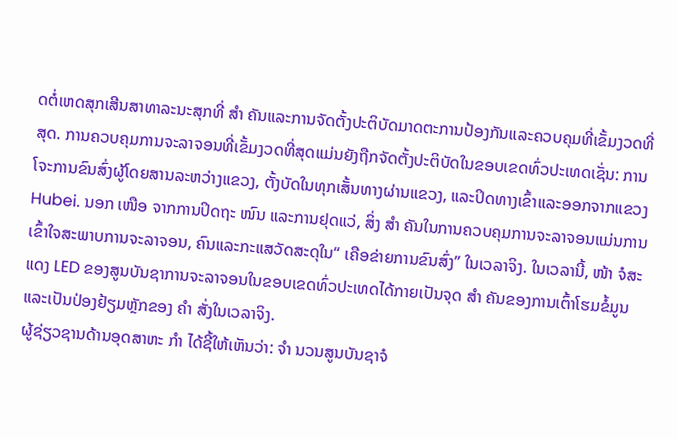ດຕໍ່ເຫດສຸກເສີນສາທາລະນະສຸກທີ່ ສຳ ຄັນແລະການຈັດຕັ້ງປະຕິບັດມາດຕະການປ້ອງກັນແລະຄວບຄຸມທີ່ເຂັ້ມງວດທີ່ສຸດ. ການຄວບຄຸມການຈະລາຈອນທີ່ເຂັ້ມງວດທີ່ສຸດແມ່ນຍັງຖືກຈັດຕັ້ງປະຕິບັດໃນຂອບເຂດທົ່ວປະເທດເຊັ່ນ: ການໂຈະການຂົນສົ່ງຜູ້ໂດຍສານລະຫວ່າງແຂວງ, ຕັ້ງບັດໃນທຸກເສັ້ນທາງຜ່ານແຂວງ, ແລະປິດທາງເຂົ້າແລະອອກຈາກແຂວງ Hubei. ນອກ ເໜືອ ຈາກການປິດຖະ ໜົນ ແລະການຢຸດແວ່, ສິ່ງ ສຳ ຄັນໃນການຄວບຄຸມການຈະລາຈອນແມ່ນການເຂົ້າໃຈສະພາບການຈະລາຈອນ, ຄົນແລະກະແສວັດສະດຸໃນ“ ເຄືອຂ່າຍການຂົນສົ່ງ” ໃນເວລາຈິງ. ໃນເວລານີ້, ໜ້າ ຈໍສະແດງ LED ຂອງສູນບັນຊາການຈະລາຈອນໃນຂອບເຂດທົ່ວປະເທດໄດ້ກາຍເປັນຈຸດ ສຳ ຄັນຂອງການເຕົ້າໂຮມຂໍ້ມູນແລະເປັນປ່ອງຢ້ຽມຫຼັກຂອງ ຄຳ ສັ່ງໃນເວລາຈິງ.
ຜູ້ຊ່ຽວຊານດ້ານອຸດສາຫະ ກຳ ໄດ້ຊີ້ໃຫ້ເຫັນວ່າ: ຈຳ ນວນສູນບັນຊາຈໍ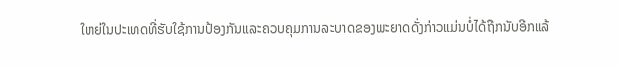ໃຫຍ່ໃນປະເທດທີ່ຮັບໃຊ້ການປ້ອງກັນແລະຄວບຄຸມການລະບາດຂອງພະຍາດດັ່ງກ່າວແມ່ນບໍ່ໄດ້ຖືກນັບອີກແລ້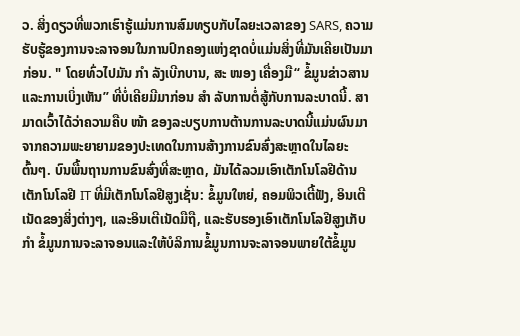ວ. ສິ່ງດຽວທີ່ພວກເຮົາຮູ້ແມ່ນການສົມທຽບກັບໄລຍະເວລາຂອງ SARS, ຄວາມຮັບຮູ້ຂອງການຈະລາຈອນໃນການປົກຄອງແຫ່ງຊາດບໍ່ແມ່ນສິ່ງທີ່ມັນເຄີຍເປັນມາກ່ອນ. " ໂດຍທົ່ວໄປມັນ ກຳ ລັງເບີກບານ, ສະ ໜອງ ເຄື່ອງມື“ ຂໍ້ມູນຂ່າວສານແລະການເບິ່ງເຫັນ” ທີ່ບໍ່ເຄີຍມີມາກ່ອນ ສຳ ລັບການຕໍ່ສູ້ກັບການລະບາດນີ້. ສາມາດເວົ້າໄດ້ວ່າຄວາມຄືບ ໜ້າ ຂອງລະບຽບການຕ້ານການລະບາດນີ້ແມ່ນຜົນມາຈາກຄວາມພະຍາຍາມຂອງປະເທດໃນການສ້າງການຂົນສົ່ງສະຫຼາດໃນໄລຍະຕົ້ນໆ. ບົນພື້ນຖານການຂົນສົ່ງທີ່ສະຫຼາດ, ມັນໄດ້ລວມເອົາເຕັກໂນໂລຢີດ້ານເຕັກໂນໂລຢີ IT ທີ່ມີເຕັກໂນໂລຢີສູງເຊັ່ນ: ຂໍ້ມູນໃຫຍ່, ຄອມພິວເຕີ້ຟັງ, ອິນເຕີເນັດຂອງສິ່ງຕ່າງໆ, ແລະອິນເຕີເນັດມືຖື, ແລະຮັບຮອງເອົາເຕັກໂນໂລຢີສູງເກັບ ກຳ ຂໍ້ມູນການຈະລາຈອນແລະໃຫ້ບໍລິການຂໍ້ມູນການຈະລາຈອນພາຍໃຕ້ຂໍ້ມູນ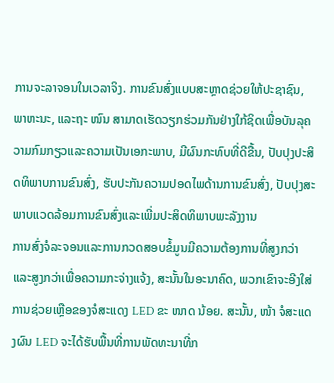ການຈະລາຈອນໃນເວລາຈິງ. ການຂົນສົ່ງແບບສະຫຼາດຊ່ວຍໃຫ້ປະຊາຊົນ, ພາຫະນະ, ແລະຖະ ໜົນ ສາມາດເຮັດວຽກຮ່ວມກັນຢ່າງໃກ້ຊິດເພື່ອບັນລຸຄວາມກົມກຽວແລະຄວາມເປັນເອກະພາບ, ມີຜົນກະທົບທີ່ດີຂື້ນ, ປັບປຸງປະສິດທິພາບການຂົນສົ່ງ, ຮັບປະກັນຄວາມປອດໄພດ້ານການຂົນສົ່ງ, ປັບປຸງສະພາບແວດລ້ອມການຂົນສົ່ງແລະເພີ່ມປະສິດທິພາບພະລັງງານ
ການສົ່ງຈໍລະຈອນແລະການກວດສອບຂໍ້ມູນມີຄວາມຕ້ອງການທີ່ສູງກວ່າແລະສູງກວ່າເພື່ອຄວາມກະຈ່າງແຈ້ງ, ສະນັ້ນໃນອະນາຄົດ, ພວກເຂົາຈະອີງໃສ່ການຊ່ວຍເຫຼືອຂອງຈໍສະແດງ LED ຂະ ໜາດ ນ້ອຍ. ສະນັ້ນ, ໜ້າ ຈໍສະແດງຜົນ LED ຈະໄດ້ຮັບພື້ນທີ່ການພັດທະນາທີ່ກ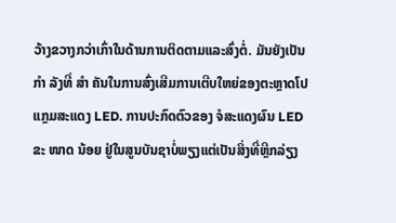ວ້າງຂວາງກວ່າເກົ່າໃນດ້ານການຕິດຕາມແລະສົ່ງຕໍ່. ມັນຍັງເປັນ ກຳ ລັງທີ່ ສຳ ຄັນໃນການສົ່ງເສີມການເຕີບໃຫຍ່ຂອງຕະຫຼາດໂປແກຼມສະແດງ LED. ການປະກົດຕົວຂອງ ຈໍສະແດງຜົນ LED ຂະ ໜາດ ນ້ອຍ ຢູ່ໃນສູນບັນຊາບໍ່ພຽງແຕ່ເປັນສິ່ງທີ່ຫຼີກລ່ຽງ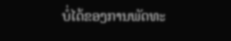ບໍ່ໄດ້ຂອງການພັດທະ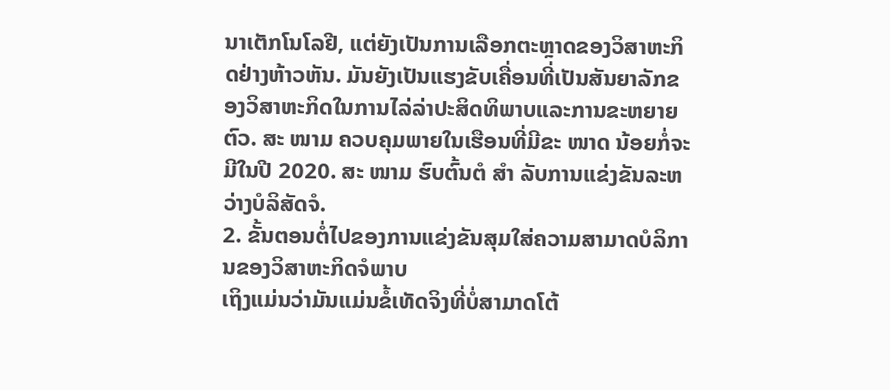ນາເຕັກໂນໂລຢີ, ແຕ່ຍັງເປັນການເລືອກຕະຫຼາດຂອງວິສາຫະກິດຢ່າງຫ້າວຫັນ. ມັນຍັງເປັນແຮງຂັບເຄື່ອນທີ່ເປັນສັນຍາລັກຂອງວິສາຫະກິດໃນການໄລ່ລ່າປະສິດທິພາບແລະການຂະຫຍາຍຕົວ. ສະ ໜາມ ຄວບຄຸມພາຍໃນເຮືອນທີ່ມີຂະ ໜາດ ນ້ອຍກໍ່ຈະມີໃນປີ 2020. ສະ ໜາມ ຮົບຕົ້ນຕໍ ສຳ ລັບການແຂ່ງຂັນລະຫວ່າງບໍລິສັດຈໍ.
2. ຂັ້ນຕອນຕໍ່ໄປຂອງການແຂ່ງຂັນສຸມໃສ່ຄວາມສາມາດບໍລິການຂອງວິສາຫະກິດຈໍພາບ
ເຖິງແມ່ນວ່າມັນແມ່ນຂໍ້ເທັດຈິງທີ່ບໍ່ສາມາດໂຕ້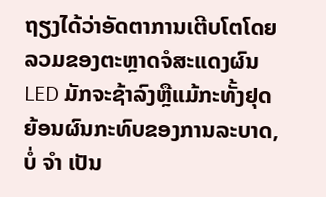ຖຽງໄດ້ວ່າອັດຕາການເຕີບໂຕໂດຍລວມຂອງຕະຫຼາດຈໍສະແດງຜົນ LED ມັກຈະຊ້າລົງຫຼືແມ້ກະທັ້ງຢຸດຍ້ອນຜົນກະທົບຂອງການລະບາດ, ບໍ່ ຈຳ ເປັນ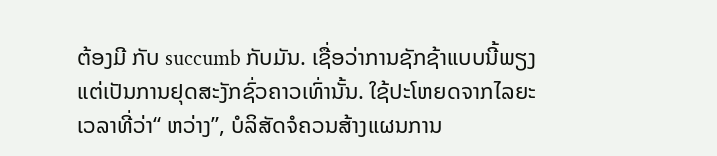ຕ້ອງມີ ກັບ succumb ກັບມັນ. ເຊື່ອວ່າການຊັກຊ້າແບບນີ້ພຽງແຕ່ເປັນການຢຸດສະງັກຊົ່ວຄາວເທົ່ານັ້ນ. ໃຊ້ປະໂຫຍດຈາກໄລຍະເວລາທີ່ວ່າ“ ຫວ່າງ”, ບໍລິສັດຈໍຄວນສ້າງແຜນການ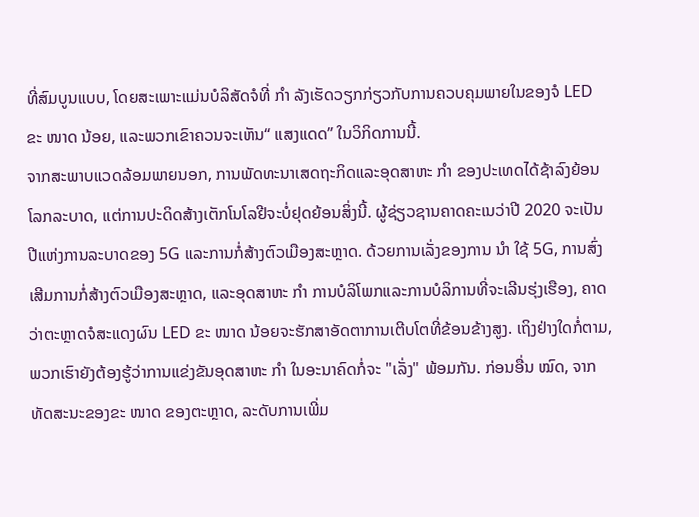ທີ່ສົມບູນແບບ, ໂດຍສະເພາະແມ່ນບໍລິສັດຈໍທີ່ ກຳ ລັງເຮັດວຽກກ່ຽວກັບການຄວບຄຸມພາຍໃນຂອງຈໍ LED ຂະ ໜາດ ນ້ອຍ, ແລະພວກເຂົາຄວນຈະເຫັນ“ ແສງແດດ” ໃນວິກິດການນີ້.
ຈາກສະພາບແວດລ້ອມພາຍນອກ, ການພັດທະນາເສດຖະກິດແລະອຸດສາຫະ ກຳ ຂອງປະເທດໄດ້ຊ້າລົງຍ້ອນໂລກລະບາດ, ແຕ່ການປະດິດສ້າງເຕັກໂນໂລຢີຈະບໍ່ຢຸດຍ້ອນສິ່ງນີ້. ຜູ້ຊ່ຽວຊານຄາດຄະເນວ່າປີ 2020 ຈະເປັນປີແຫ່ງການລະບາດຂອງ 5G ແລະການກໍ່ສ້າງຕົວເມືອງສະຫຼາດ. ດ້ວຍການເລັ່ງຂອງການ ນຳ ໃຊ້ 5G, ການສົ່ງເສີມການກໍ່ສ້າງຕົວເມືອງສະຫຼາດ, ແລະອຸດສາຫະ ກຳ ການບໍລິໂພກແລະການບໍລິການທີ່ຈະເລີນຮຸ່ງເຮືອງ, ຄາດວ່າຕະຫຼາດຈໍສະແດງຜົນ LED ຂະ ໜາດ ນ້ອຍຈະຮັກສາອັດຕາການເຕີບໂຕທີ່ຂ້ອນຂ້າງສູງ. ເຖິງຢ່າງໃດກໍ່ຕາມ, ພວກເຮົາຍັງຕ້ອງຮູ້ວ່າການແຂ່ງຂັນອຸດສາຫະ ກຳ ໃນອະນາຄົດກໍ່ຈະ "ເລັ່ງ" ພ້ອມກັນ. ກ່ອນອື່ນ ໝົດ, ຈາກທັດສະນະຂອງຂະ ໜາດ ຂອງຕະຫຼາດ, ລະດັບການເພີ່ມ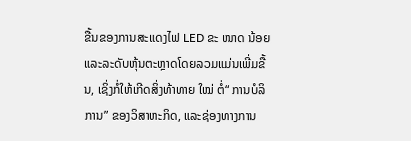ຂື້ນຂອງການສະແດງໄຟ LED ຂະ ໜາດ ນ້ອຍແລະລະດັບຫຸ້ນຕະຫຼາດໂດຍລວມແມ່ນເພີ່ມຂື້ນ, ເຊິ່ງກໍ່ໃຫ້ເກີດສິ່ງທ້າທາຍ ໃໝ່ ຕໍ່“ ການບໍລິການ” ຂອງວິສາຫະກິດ, ແລະຊ່ອງທາງການ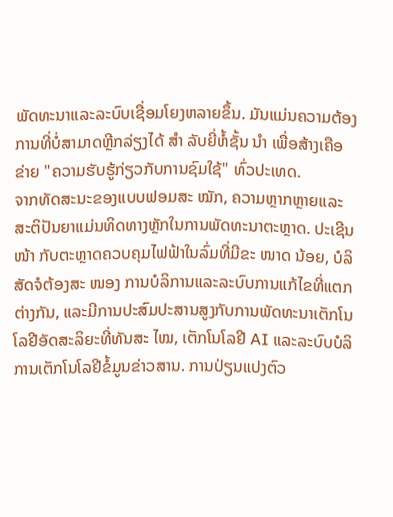ພັດທະນາແລະລະບົບເຊື່ອມໂຍງຫລາຍຂຶ້ນ. ມັນແມ່ນຄວາມຕ້ອງການທີ່ບໍ່ສາມາດຫຼີກລ່ຽງໄດ້ ສຳ ລັບຍີ່ຫໍ້ຊັ້ນ ນຳ ເພື່ອສ້າງເຄືອຂ່າຍ "ຄວາມຮັບຮູ້ກ່ຽວກັບການຊົມໃຊ້" ທົ່ວປະເທດ.
ຈາກທັດສະນະຂອງແບບຟອມສະ ໝັກ, ຄວາມຫຼາກຫຼາຍແລະສະຕິປັນຍາແມ່ນທິດທາງຫຼັກໃນການພັດທະນາຕະຫຼາດ. ປະເຊີນ ໜ້າ ກັບຕະຫຼາດຄວບຄຸມໄຟຟ້າໃນລົ່ມທີ່ມີຂະ ໜາດ ນ້ອຍ, ບໍລິສັດຈໍຕ້ອງສະ ໜອງ ການບໍລິການແລະລະບົບການແກ້ໄຂທີ່ແຕກຕ່າງກັນ, ແລະມີການປະສົມປະສານສູງກັບການພັດທະນາເຕັກໂນໂລຢີອັດສະລິຍະທີ່ທັນສະ ໄໝ, ເຕັກໂນໂລຢີ AI ແລະລະບົບບໍລິການເຕັກໂນໂລຢີຂໍ້ມູນຂ່າວສານ. ການປ່ຽນແປງຕົວ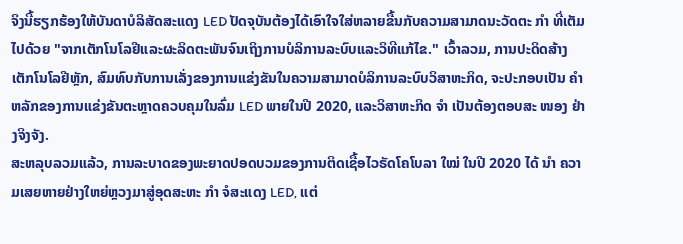ຈິງນີ້ຮຽກຮ້ອງໃຫ້ບັນດາບໍລິສັດສະແດງ LED ປັດຈຸບັນຕ້ອງໄດ້ເອົາໃຈໃສ່ຫລາຍຂື້ນກັບຄວາມສາມາດນະວັດຕະ ກຳ ທີ່ເຕັມໄປດ້ວຍ "ຈາກເຕັກໂນໂລຢີແລະຜະລິດຕະພັນຈົນເຖິງການບໍລິການລະບົບແລະວິທີແກ້ໄຂ." ເວົ້າລວມ, ການປະດິດສ້າງເຕັກໂນໂລຢີຫຼັກ, ສົມທົບກັບການເລັ່ງຂອງການແຂ່ງຂັນໃນຄວາມສາມາດບໍລິການລະບົບວິສາຫະກິດ, ຈະປະກອບເປັນ ຄຳ ຫລັກຂອງການແຂ່ງຂັນຕະຫຼາດຄວບຄຸມໃນລົ່ມ LED ພາຍໃນປີ 2020, ແລະວິສາຫະກິດ ຈຳ ເປັນຕ້ອງຕອບສະ ໜອງ ຢ່າງຈິງຈັງ.
ສະຫລຸບລວມແລ້ວ, ການລະບາດຂອງພະຍາດປອດບວມຂອງການຕິດເຊື້ອໄວຣັດໂຄໂບລາ ໃໝ່ ໃນປີ 2020 ໄດ້ ນຳ ຄວາມເສຍຫາຍຢ່າງໃຫຍ່ຫຼວງມາສູ່ອຸດສະຫະ ກຳ ຈໍສະແດງ LED, ແຕ່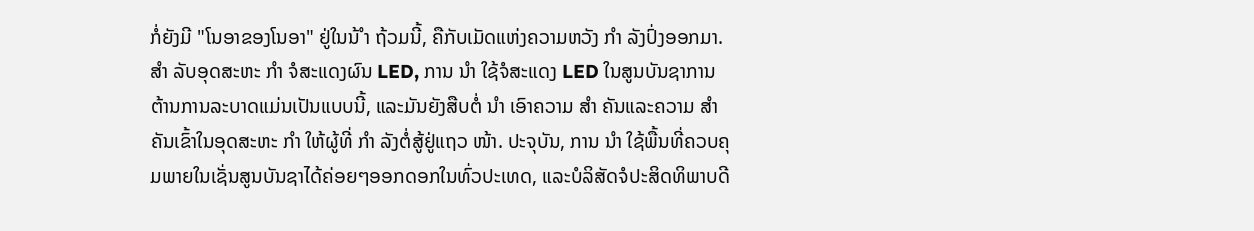ກໍ່ຍັງມີ "ໂນອາຂອງໂນອາ" ຢູ່ໃນນ້ ຳ ຖ້ວມນີ້, ຄືກັບເມັດແຫ່ງຄວາມຫວັງ ກຳ ລັງປົ່ງອອກມາ. ສຳ ລັບອຸດສະຫະ ກຳ ຈໍສະແດງຜົນ LED, ການ ນຳ ໃຊ້ຈໍສະແດງ LED ໃນສູນບັນຊາການຕ້ານການລະບາດແມ່ນເປັນແບບນີ້, ແລະມັນຍັງສືບຕໍ່ ນຳ ເອົາຄວາມ ສຳ ຄັນແລະຄວາມ ສຳ ຄັນເຂົ້າໃນອຸດສະຫະ ກຳ ໃຫ້ຜູ້ທີ່ ກຳ ລັງຕໍ່ສູ້ຢູ່ແຖວ ໜ້າ. ປະຈຸບັນ, ການ ນຳ ໃຊ້ພື້ນທີ່ຄວບຄຸມພາຍໃນເຊັ່ນສູນບັນຊາໄດ້ຄ່ອຍໆອອກດອກໃນທົ່ວປະເທດ, ແລະບໍລິສັດຈໍປະສິດທິພາບດີ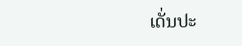ເດັ່ນປະ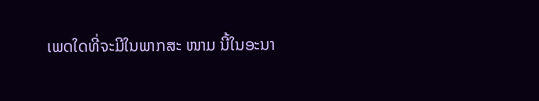ເພດໃດທີ່ຈະມີໃນພາກສະ ໜາມ ນີ້ໃນອະນາ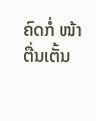ຄົດກໍ່ ໜ້າ ຕື່ນເຕັ້ນ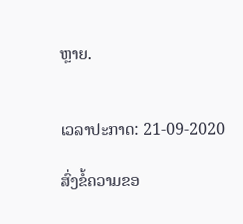ຫຼາຍ.


ເວລາປະກາດ: 21-09-2020

ສົ່ງຂໍ້ຄວາມຂອ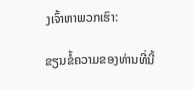ງເຈົ້າຫາພວກເຮົາ:

ຂຽນຂໍ້ຄວາມຂອງທ່ານທີ່ນີ້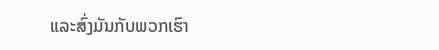ແລະສົ່ງມັນກັບພວກເຮົາ